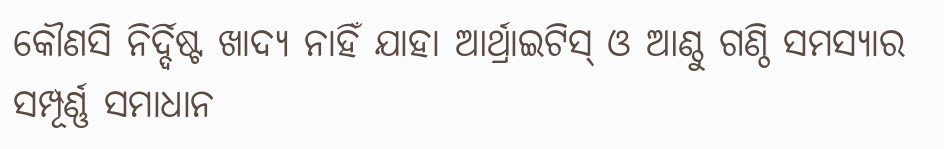କୌଣସି ନିର୍ଦ୍ଦିଷ୍ଟ ଖାଦ୍ୟ ନାହିଁ ଯାହା ଆର୍ଥ୍ରାଇଟିସ୍ ଓ ଆଣ୍ଠୁ ଗଣ୍ଠି ସମସ୍ୟାର ସମ୍ପୂର୍ଣ୍ଣ ସମାଧାନ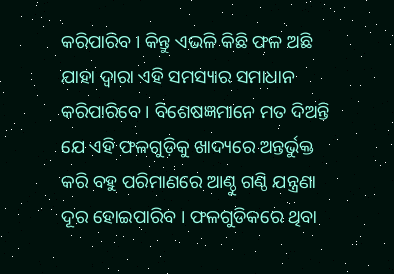କରିପାରିବ । କିନ୍ତୁ ଏଭଳି କିଛି ଫଳ ଅଛି ଯାହା ଦ୍ବାରା ଏହି ସମସ୍ୟାର ସମାଧାନ କରିପାରିବେ । ବିଶେଷଜ୍ଞମାନେ ମତ ଦିଅନ୍ତି ଯେ ଏହି ଫଳଗୁଡ଼ିକୁ ଖାଦ୍ୟରେ ଅନ୍ତର୍ଭୁକ୍ତ କରି ବହୁ ପରିମାଣରେ ଆଣ୍ଠୁ ଗଣ୍ଠି ଯନ୍ତ୍ରଣା ଦୂର ହୋଇପାରିବ । ଫଳଗୁଡିକରେ ଥିବା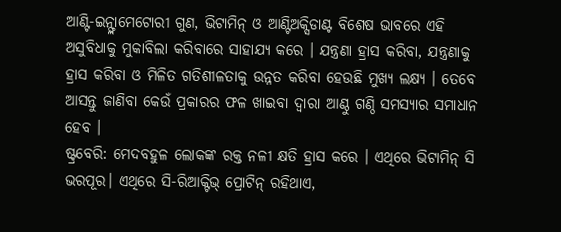ଆଣ୍ଟି-ଇନ୍ଫ୍ଲାମେଟୋରୀ ଗୁଣ, ଭିଟାମିନ୍ ଓ ଆଣ୍ଟିଅକ୍ସିଡାଣ୍ଟ ବିଶେଷ ଭାବରେ ଏହି ଅସୁବିଧାକୁ ମୁକାବିଲା କରିବାରେ ସାହାଯ୍ୟ କରେ । ଯନ୍ତ୍ରଣା ହ୍ରାସ କରିବା, ଯନ୍ତ୍ରଣାକୁ ହ୍ରାସ କରିବା ଓ ମିଳିତ ଗତିଶୀଳତାକୁ ଉନ୍ନତ କରିବା ହେଉଛି ମୁଖ୍ୟ ଲକ୍ଷ୍ୟ । ତେବେ ଆସନ୍ତୁ ଜାଣିବା କେଉଁ ପ୍ରକାରର ଫଳ ଖାଇବା ଦ୍ବାରା ଆଣ୍ଠୁ ଗଣ୍ଠି ସମସ୍ୟାର ସମାଧାନ ହେବ ।
ଷ୍ଟ୍ରବେରି: ମେଦବହୁଳ ଲୋକଙ୍କ ରକ୍ତ ନଳୀ କ୍ଷତି ହ୍ରାସ କରେ । ଏଥିରେ ଭିଟାମିନ୍ ସି ଭରପୂର। ଏଥିରେ ସି-ରିଆକ୍ଟିଭ୍ ପ୍ରୋଟିନ୍ ରହିଥାଏ,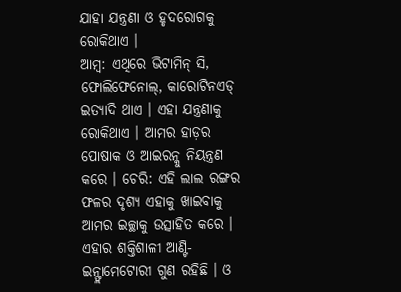ଯାହା ଯନ୍ତ୍ରଣା ଓ ହୃଦରୋଗକୁ ରୋକିଥାଏ ।
ଆମ୍ବ: ଏଥିରେ ଭିଟାମିନ୍ ସି, ଫୋଲିଫେନୋଲ୍, କାରୋଟିନଏଡ୍ ଇତ୍ୟାଦି ଥାଏ । ଏହା ଯନ୍ତ୍ରଣାକୁ ରୋକିଥାଏ । ଆମର ହାଡ଼ର ପୋଷାକ ଓ ଆଇରନ୍କୁ ନିୟନ୍ତ୍ରଣ କରେ । ଚେରି: ଏହି ଲାଲ ରଙ୍ଗର ଫଳର ଦୃଶ୍ୟ ଏହାକୁ ଖାଇବାକୁ ଆମର ଇଚ୍ଛାକୁ ଉତ୍ସାହିତ କରେ । ଏହାର ଶକ୍ତିଶାଳୀ ଆଣ୍ଟି-ଇନ୍ଫ୍ଲାମେଟୋରୀ ଗୁଣ ରହିଛି । ଓ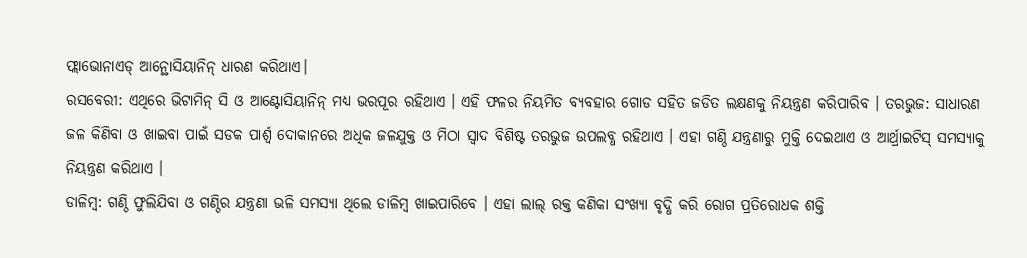ଫ୍ଲାଭୋନାଏଡ୍ ଆନ୍ଥୋସିୟାନିନ୍ ଧାରଣ କରିଥାଏ।
ରସବେରୀ: ଏଥିରେ ଭିଟାମିନ୍ ସି ଓ ଆଣ୍ଟୋସିୟାନିନ୍ ମଧ୍ୟ ଭରପୂର ରହିଥାଏ । ଏହି ଫଳର ନିୟମିତ ବ୍ୟବହାର ଗୋଡ ସହିତ ଜଡିତ ଲକ୍ଷଣକୁ ନିୟନ୍ତ୍ରଣ କରିପାରିବ । ତରଭୁଜ: ସାଧାରଣ ଜଳ କିଣିବା ଓ ଖାଇବା ପାଇଁ ସଡକ ପାର୍ଶ୍ୱ ଦୋକାନରେ ଅଧିକ ଜଳଯୁକ୍ତ ଓ ମିଠା ସ୍ୱାଦ ବିଶିଷ୍ଟ ତରଭୁଜ ଉପଲବ୍ଧ ରହିଥାଏ । ଏହା ଗଣ୍ଠି ଯନ୍ତ୍ରଣାରୁ ମୁକ୍ତି ଦେଇଥାଏ ଓ ଆର୍ଥ୍ରାଇଟିସ୍ ସମସ୍ୟାକୁ ନିୟନ୍ତ୍ରଣ କରିଥାଏ ।
ଡାଳିମ୍ବ: ଗଣ୍ଠି ଫୁଲିଯିବା ଓ ଗଣ୍ଠିର ଯନ୍ତ୍ରଣା ଭଳି ସମସ୍ୟା ଥିଲେ ଡାଳିମ୍ବ ଖାଇପାରିବେ । ଏହା ଲାଲ୍ ରକ୍ତ କଣିକା ସଂଖ୍ୟା ବୃଦ୍ଧି କରି ରୋଗ ପ୍ରତିରୋଧକ ଶକ୍ତି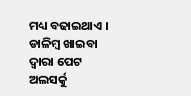ମଧ୍ୟ ବଢାଇଥାଏ । ଡାଳିମ୍ବ ଖାଇବା ଦ୍ୱାରା ପେଟ ଅଲସର୍କୁ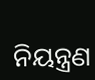ନିୟନ୍ତ୍ରଣ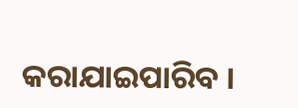କରାଯାଇପାରିବ ।